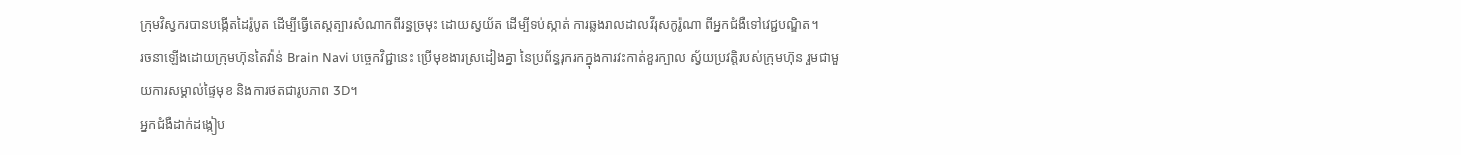ក្រុមវិស្វករបានបង្កើតដៃរ៉ូបូត ដើម្បីធ្វើតេស្តត្បារសំណាកពីរន្ធច្រមុះ ដោយស្វយ័ត ដើម្បីទប់ស្កាត់ ការឆ្លងរាលដាលវីរុសកូរ៉ូណា ពីអ្នកជំងឺទៅវេជ្ជបណ្ឌិត។
រចនាឡើងដោយក្រុមហ៊ុនតៃវ៉ាន់ Brain Navi បច្ចេកវិជ្ជានេះ ប្រើមុខងារស្រដៀងគ្នា នៃប្រព័ន្ធរុករកក្នុងការវះកាត់ខួរក្បាល ស្វ័យប្រវត្តិរបស់ក្រុមហ៊ុន រួមជាមួយការសម្គាល់ផ្ទៃមុខ និងការថតជារូបភាព 3D។
អ្នកជំងឺដាក់ដង្កៀប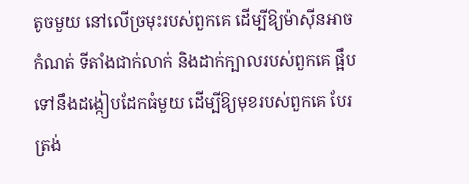តូចមួយ នៅលើច្រមុះរបស់ពួកគេ ដើម្បីឱ្យម៉ាស៊ីនអាចកំណត់ ទីតាំងជាក់លាក់ និងដាក់ក្បាលរបស់ពួកគេ ផ្អឹបទៅនឹងដង្កៀបដែកធំមួយ ដើម្បីឱ្យមុខរបស់ពួកគេ បែរត្រង់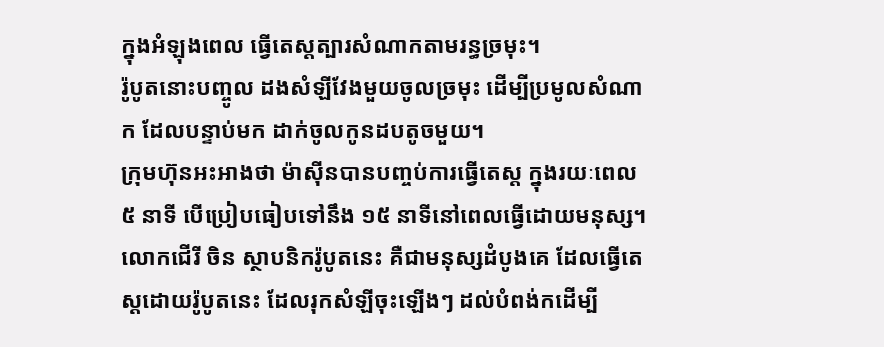ក្នុងអំឡុងពេល ធ្វើតេស្តត្បារសំណាកតាមរន្ធច្រមុះ។
រ៉ូបូតនោះបញ្ចូល ដងសំឡីវែងមួយចូលច្រមុះ ដើម្បីប្រមូលសំណាក ដែលបន្ទាប់មក ដាក់ចូលកូនដបតូចមួយ។
ក្រុមហ៊ុនអះអាងថា ម៉ាស៊ីនបានបញ្ចប់ការធ្វើតេស្ត ក្នុងរយៈពេល ៥ នាទី បើប្រៀបធៀបទៅនឹង ១៥ នាទីនៅពេលធ្វើដោយមនុស្ស។
លោកជើរី ចិន ស្ថាបនិករ៉ូបូតនេះ គឺជាមនុស្សដំបូងគេ ដែលធ្វើតេស្តដោយរ៉ូបូតនេះ ដែលរុកសំឡីចុះឡើងៗ ដល់បំពង់កដើម្បី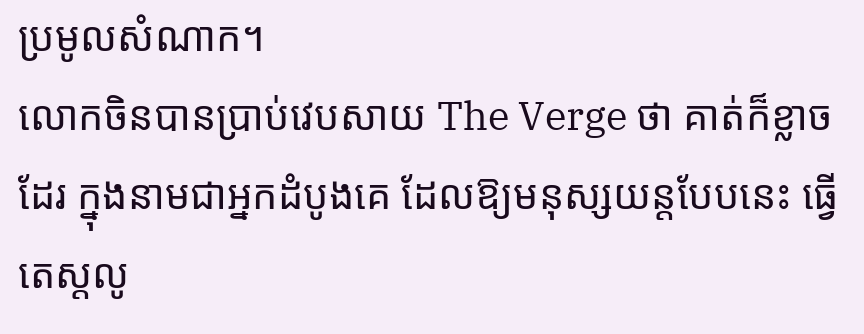ប្រមូលសំណាក។
លោកចិនបានប្រាប់វេបសាយ The Verge ថា គាត់ក៏ខ្លាចដែរ ក្នុងនាមជាអ្នកដំបូងគេ ដែលឱ្យមនុស្សយន្តបែបនេះ ធ្វើតេស្តលូ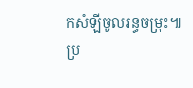កសំឡីចូលរន្ធចម្រុះ៕
ប្រ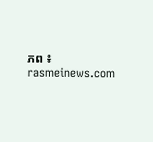ភព ៖ rasmeinews.com